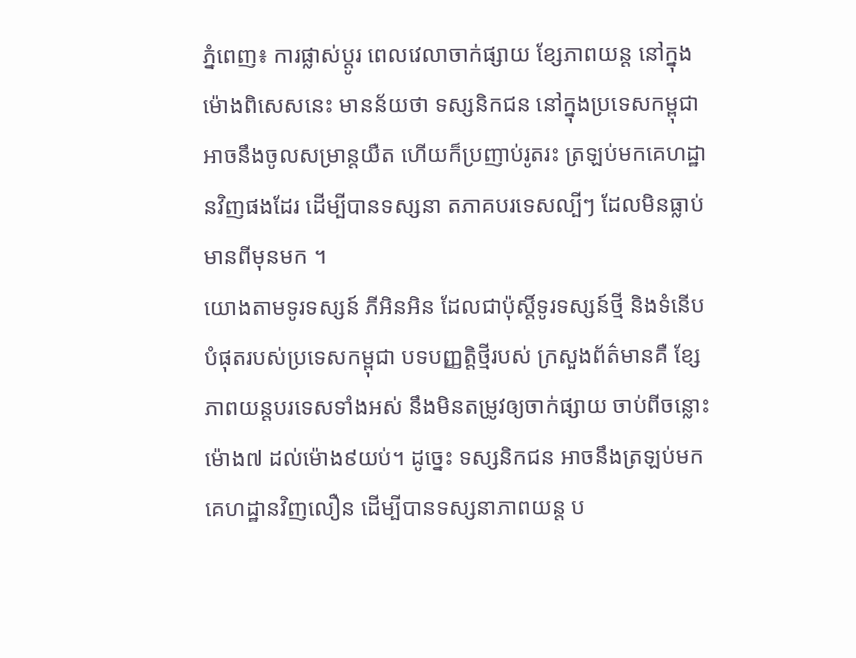ភ្នំពេញ៖ ការផ្លាស់ប្តូរ ពេលវេលាចាក់ផ្សាយ ខ្សែភាពយន្ត នៅក្នុងម៉ោងពិសេសនេះ មានន័យថា ទស្សនិកជន នៅក្នុងប្រទេសកម្ពុជា អាចនឹងចូលសម្រាន្តយឺត ហើយក៏ប្រញាប់រូតរះ ត្រឡប់មកគេហដ្ឋានវិញផងដែរ ដើម្បីបានទស្សនា តភាគបរទេសល្បីៗ ដែលមិនធ្លាប់មានពីមុនមក ។
យោងតាមទូរទស្សន៍ ភីអិនអិន ដែលជាប៉ុស្តិ៍ទូរទស្សន៍ថ្មី និងទំនើបបំផុតរបស់ប្រទេសកម្ពុជា បទបញ្ញតិ្តថ្មីរបស់ ក្រសួងព័ត៌មានគឺ ខ្សែភាពយន្តបរទេសទាំងអស់ នឹងមិនតម្រូវឲ្យចាក់ផ្សាយ ចាប់ពីចន្លោះម៉ោង៧ ដល់ម៉ោង៩យប់។ ដូច្នេះ ទស្សនិកជន អាចនឹងត្រឡប់មកគេហដ្ឋានវិញលឿន ដើម្បីបានទស្សនាភាពយន្ត ប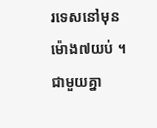រទេសនៅមុនម៉ោង៧យប់ ។ ជាមួយគ្នា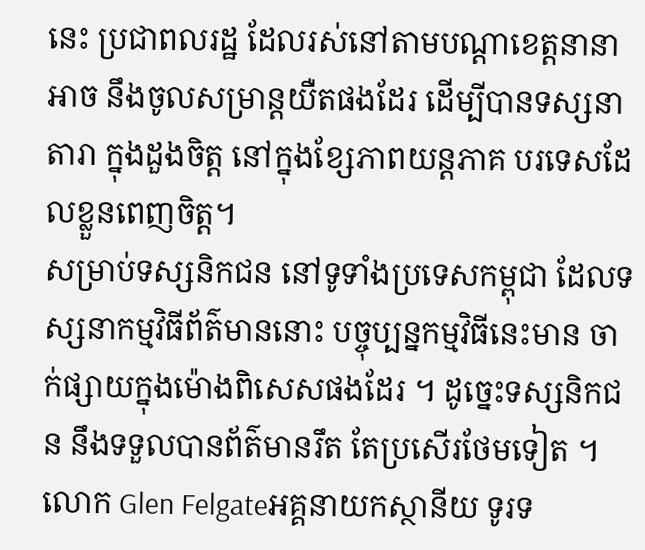នេះ ប្រជាពលរដ្ឋ ដែលរស់នៅតាមបណ្តាខេត្តនានា អាច នឹងចូលសម្រាន្តយឺតផងដែរ ដើម្បីបានទស្សនាតារា ក្នុងដួងចិត្ត នៅក្នុងខ្សែភាពយន្តភាគ បរទេសដែលខ្លួនពេញចិត្ត។
សម្រាប់ទស្សនិកជន នៅទូទាំងប្រទេសកម្ពុជា ដែលទស្សនាកម្មវិធីព័ត៌មាននោះ បច្ចុប្បន្នកម្មវិធីនេះមាន ចាក់ផ្សាយក្នុងម៉ោងពិសេសផងដែរ ។ ដូចេ្នះទស្សនិកជន នឹងទទួលបានព័ត៌មានរឹត តែប្រសើរថែមទៀត ។
លោក Glen Felgateអគ្គនាយកស្ថានីយ ទូរទ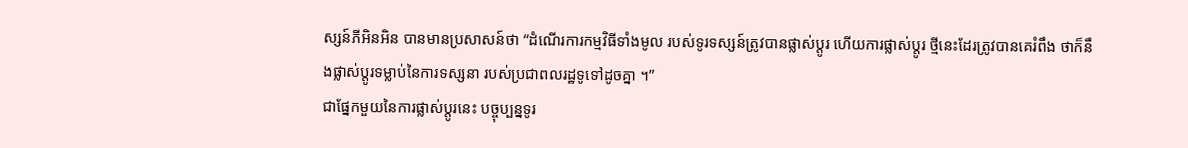ស្សន៍ភីអិនអិន បានមានប្រសាសន៍ថា “ដំណើរការកម្មវិធីទាំងមូល របស់ទូរទស្សន៍ត្រូវបានផ្លាស់ប្តូរ ហើយការផ្លាស់ប្តូរ ថ្មីនេះដែរត្រូវបានគេរំពឹង ថាក៏នឹងផ្លាស់ប្តូរទម្លាប់នៃការទស្សនា របស់ប្រជាពលរដ្ឋទូទៅដូចគ្នា ។”
ជាផ្នែកមួយនៃការផ្លាស់ប្តូរនេះ បច្ចុប្បន្នទូរ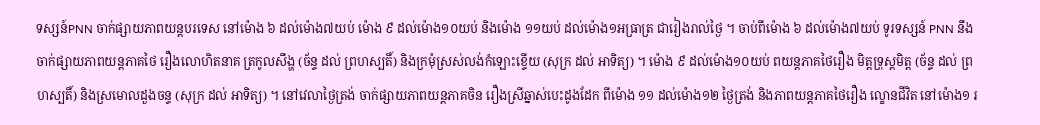ទស្សន៍PNN ចាក់ផ្សាយភាពយន្តបរទេស នៅម៉ោង ៦ ដល់ម៉ោង៧យប់ ម៉ោង ៩ ដល់ម៉ោង១០យប់ និងម៉ោង ១១យប់ ដល់ម៉ោង១អធ្រាត្រ ជារៀងរាល់ថ្ងៃ ។ ចាប់ពីម៉ោង ៦ ដល់ម៉ោង៧យប់ ទូរទស្សន៍ PNN នឹងចាក់ផ្សាយភាពយន្តភាគថៃ រឿងលោហិតនាគ ត្រកូលសឹង្ហ (ច័ន្ទ ដល់ ព្រហស្បតិ៍) និងក្រមុំស្រស់លង់កំឡោះខ្ទើយ (សុក្រ ដល់ អាទិត្យ) ។ ម៉ោង ៩ ដល់ម៉ោង១០យប់ ពយន្តភាគថៃរឿង មិត្តទ្រុស្តមិត្ត (ច័ន្ទ ដល់ ព្រហស្បតិ៍) និងស្រមោលដួងចន្ទ (សុក្រ ដល់ អាទិត្យ) ។ នៅវេលាថ្ងៃត្រង់ ចាក់ផ្សាយភាពយន្តភាគចិន រឿងស្រីឆ្នាស់បេះដូងដែក ពីម៉ោង ១១ ដល់ម៉ោង១២ ថ្ងៃត្រង់ និងភាពយន្តភាគថៃរឿង ល្ខោនជីវិត នៅម៉ោង១ រ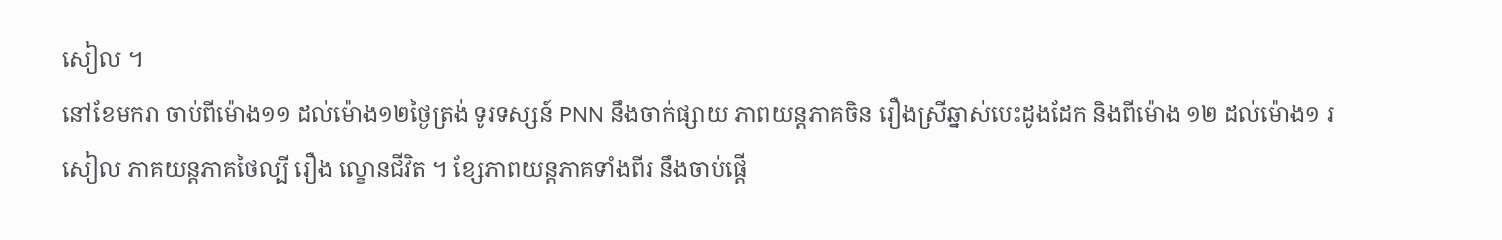សៀល ។
នៅខែមករា ចាប់ពីម៉ោង១១ ដល់ម៉ោង១២ថ្ងៃត្រង់ ទូរទស្សន៍ PNN នឹងចាក់ផ្សាយ ភាពយន្តភាគចិន រឿងស្រីឆ្នាស់បេះដូងដែក និងពីម៉ោង ១២ ដល់ម៉ោង១ រសៀល ភាគយន្តភាគថៃល្បី រឿង ល្ខោនជីវិត ។ ខ្សែភាពយន្តភាគទាំងពីរ នឹងចាប់ផ្តើ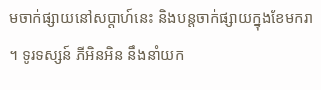មចាក់ផ្សាយនៅសប្តាហ៍នេះ និងបន្តចាក់ផ្សាយក្នុងខែមករា ។ ទូរទស្សន៍ ភីអិនអិន នឹងនាំយក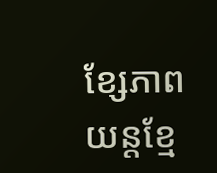ខ្សែភាពយន្តខ្មែ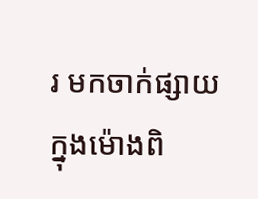រ មកចាក់ផ្សាយក្នុងម៉ោងពិ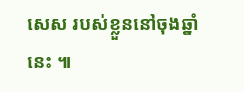សេស របស់ខ្លួននៅចុងឆ្នាំនេះ ៕